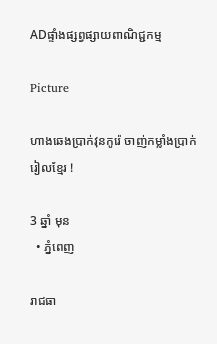ADផ្ទាំងផ្សព្វផ្សាយពាណិជ្ជកម្ម

Picture

ហាងឆេងប្រាក់វុនកូរ៉េ ចាញ់កម្លាំងប្រាក់រៀលខ្មែរ !

3 ឆ្នាំ មុន
  • ភ្នំពេញ

រាជធា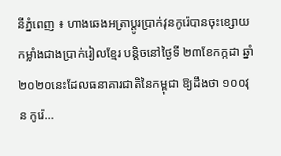នីភ្នំពេញ ៖ ហាងឆេងអត្រាប្តូរប្រាក់វុនកូរ៉េបានចុះខ្សោយកម្លាំងជាងប្រាក់រៀលខ្មែរ បន្តិចនៅថ្ងៃទី ២៣ខែកក្កដា ឆ្នាំ ២០២០នេះដែលធនាគារជាតិនៃកម្ពុជា ឱ្យដឹងថា ១០០វុន កូរ៉េ…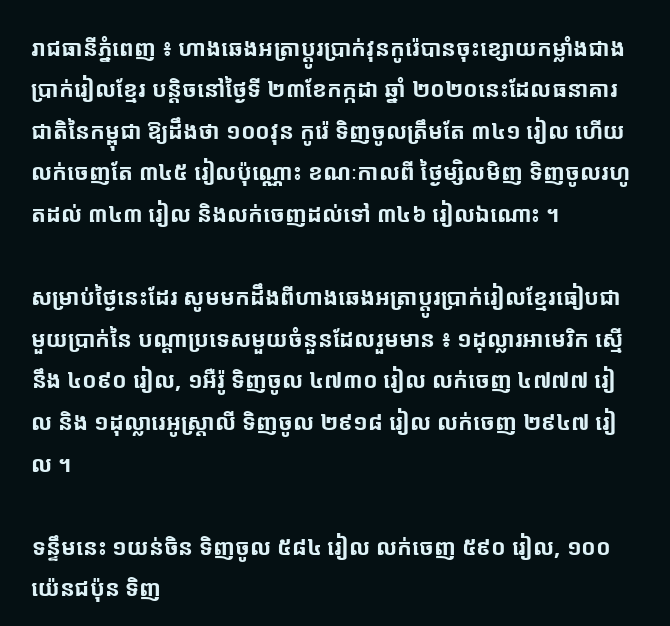រាជធានីភ្នំពេញ ៖ ហាងឆេងអត្រាប្តូរប្រាក់វុនកូរ៉េបានចុះខ្សោយកម្លាំងជាងប្រាក់រៀលខ្មែរ បន្តិចនៅថ្ងៃទី ២៣ខែកក្កដា ឆ្នាំ ២០២០នេះដែលធនាគារជាតិនៃកម្ពុជា ឱ្យដឹងថា ១០០វុន កូរ៉េ ទិញចូលត្រឹមតែ ៣៤១ រៀល ហើយលក់ចេញតែ ៣៤៥ រៀលប៉ុណ្ណោះ ខណៈកាលពី ថ្ងៃម្សិលមិញ ទិញចូលរហូតដល់ ៣៤៣ រៀល និងលក់ចេញដល់ទៅ ៣៤៦ រៀលឯណោះ ។

សម្រាប់ថ្ងៃនេះដែរ សូមមកដឹងពីហាងឆេងអត្រាប្តូរប្រាក់រៀលខ្មែរធៀបជាមួយប្រាក់នៃ បណ្តាប្រទេសមួយចំនួនដែលរួមមាន ៖ ១ដុល្លារអាមេរិក ស្មើនឹង ៤០៩០ រៀល, ១អឺរ៉ូ ទិញចូល ៤៧៣០ រៀល លក់ចេញ ៤៧៧៧ រៀល និង ១ដុល្លារេអូស្ត្រាលី ទិញចូល ២៩១៨ រៀល លក់ចេញ ២៩៤៧ រៀល ។

ទន្ទឹមនេះ ១យន់ចិន ទិញចូល ៥៨៤ រៀល លក់ចេញ ៥៩០ រៀល, ១០០យ៉េនជប៉ុន ទិញ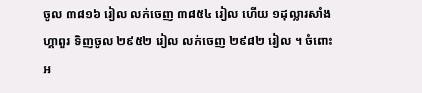ចូល ៣៨១៦ រៀល លក់ចេញ ៣៨៥៤ រៀល ហើយ ១ដុល្លារសាំងហ្គាពួរ ទិញចូល ២៩៥២ រៀល លក់ចេញ ២៩៨២ រៀល ។ ចំពោះអ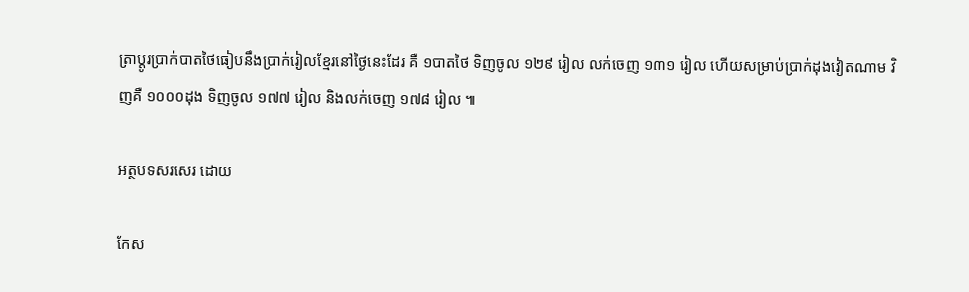ត្រាប្តូរប្រាក់បាតថៃធៀបនឹងប្រាក់រៀលខ្មែរនៅថ្ងៃនេះដែរ គឺ ១បាតថៃ ទិញចូល ១២៩ រៀល លក់ចេញ ១៣១ រៀល ហើយសម្រាប់ប្រាក់ដុងវៀតណាម វិញគឺ ១០០០ដុង ទិញចូល ១៧៧ រៀល និងលក់ចេញ ១៧៨ រៀល ៕

អត្ថបទសរសេរ ដោយ

កែស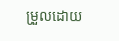ម្រួលដោយ